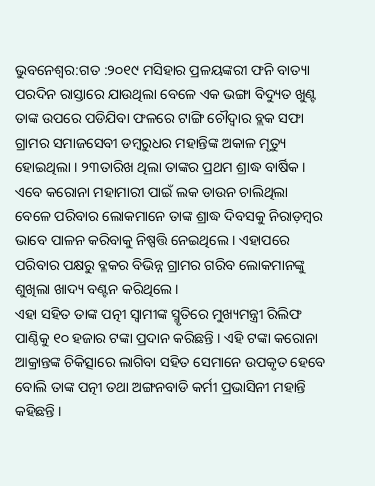ଭୁବନେଶ୍ବର:ଗତ :୨୦୧୯ ମସିହାର ପ୍ରଳୟଙ୍କରୀ ଫନି ବାତ୍ୟା ପରଦିନ ରାସ୍ତାରେ ଯାଉଥିଲା ବେଳେ ଏକ ଭଙ୍ଗା ବିଦ୍ୟୁତ ଖୁଣ୍ଟ ତାଙ୍କ ଉପରେ ପଡିଯିବା ଫଳରେ ଟାଙ୍ଗି ଚୌଦ୍ୱାର ବ୍ଲକ ସଫା ଗ୍ରାମର ସମାଜସେବୀ ଡମ୍ବରୁଧର ମହାନ୍ତିଙ୍କ ଅକାଳ ମୃତ୍ୟୁ ହୋଇଥିଲା । ୨୩ତାରିଖ ଥିଲା ତାଙ୍କର ପ୍ରଥମ ଶ୍ରାଦ୍ଧ ବାର୍ଷିକ । ଏବେ କରୋନା ମହାମାରୀ ପାଇଁ ଲକ ଡାଉନ ଚାଲିଥିଲା ବେଳେ ପରିବାର ଲୋକମାନେ ତାଙ୍କ ଶ୍ରାଦ୍ଧ ଦିବସକୁ ନିରାଡ଼ମ୍ବର ଭାବେ ପାଳନ କରିବାକୁ ନିଷ୍ପତ୍ତି ନେଇଥିଲେ । ଏହାପରେ ପରିବାର ପକ୍ଷରୁ ବ୍ଳକର ବିଭିନ୍ନ ଗ୍ରାମର ଗରିବ ଲୋକମାନଙ୍କୁ ଶୁଖିଲା ଖାଦ୍ୟ ବଣ୍ଟନ କରିଥିଲେ ।
ଏହା ସହିତ ତାଙ୍କ ପତ୍ନୀ ସ୍ୱାମୀଙ୍କ ସ୍ମୃତିରେ ମୁଖ୍ୟମନ୍ତ୍ରୀ ରିଲିଫ ପାଣ୍ଠିକୁ ୧୦ ହଜାର ଟଙ୍କା ପ୍ରଦାନ କରିଛନ୍ତି । ଏହି ଟଙ୍କା କରୋନା ଆକ୍ରାନ୍ତଙ୍କ ଚିକିତ୍ସାରେ ଲାଗିବା ସହିତ ସେମାନେ ଉପକୃତ ହେବେ ବୋଲି ତାଙ୍କ ପତ୍ନୀ ତଥା ଅଙ୍ଗନବାଡି କର୍ମୀ ପ୍ରଭାସିନୀ ମହାନ୍ତି କହିଛନ୍ତି ।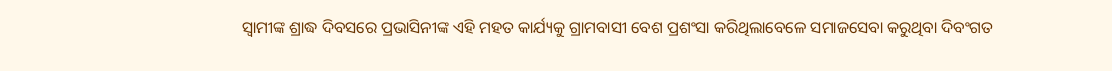ସ୍ୱାମୀଙ୍କ ଶ୍ରାଦ୍ଧ ଦିବସରେ ପ୍ରଭାସିନୀଙ୍କ ଏହି ମହତ କାର୍ଯ୍ୟକୁ ଗ୍ରାମବାସୀ ବେଶ ପ୍ରଶଂସା କରିଥିଲାବେଳେ ସମାଜସେବା କରୁଥିବା ଦିବଂଗତ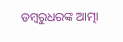ଡମ୍ବରୁଧରଙ୍କ ଆତ୍ମା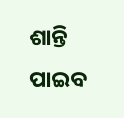ଶାନ୍ତି ପାଇବ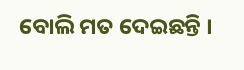ବୋଲି ମତ ଦେଇଛନ୍ତି ।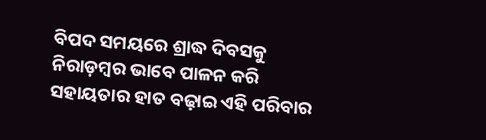ବିପଦ ସମୟରେ ଶ୍ରାଦ୍ଧ ଦିବସକୁ ନିରାଡ଼ମ୍ବର ଭାବେ ପାଳନ କରି ସହାୟତାର ହାତ ବଢ଼ାଇ ଏହି ପରିବାର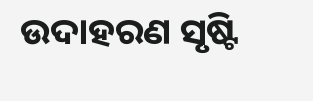ଉଦାହରଣ ସୃଷ୍ଟି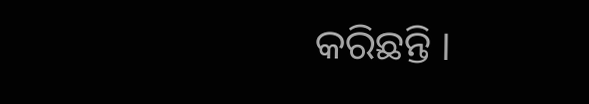କରିଛନ୍ତି ।